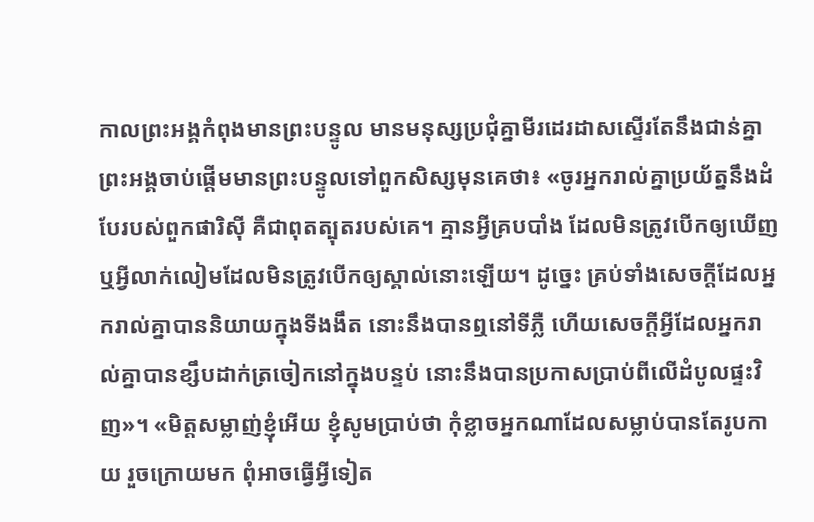កាលព្រះអង្គកំពុងមានព្រះបន្ទូល មានមនុស្សប្រជុំគ្នាមីរដេរដាសស្ទើរតែនឹងជាន់គ្នា ព្រះអង្គចាប់ផ្តើមមានព្រះបន្ទូលទៅពួកសិស្សមុនគេថា៖ «ចូរអ្នករាល់គ្នាប្រយ័ត្ននឹងដំបែរបស់ពួកផារិស៊ី គឺជាពុតត្បុតរបស់គេ។ គ្មានអ្វីគ្របបាំង ដែលមិនត្រូវបើកឲ្យឃើញ ឬអ្វីលាក់លៀមដែលមិនត្រូវបើកឲ្យស្គាល់នោះឡើយ។ ដូច្នេះ គ្រប់ទាំងសេចក្តីដែលអ្នករាល់គ្នាបាននិយាយក្នុងទីងងឹត នោះនឹងបានឮនៅទីភ្លឺ ហើយសេចក្តីអ្វីដែលអ្នករាល់គ្នាបានខ្សឹបដាក់ត្រចៀកនៅក្នុងបន្ទប់ នោះនឹងបានប្រកាសប្រាប់ពីលើដំបូលផ្ទះវិញ»។ «មិត្តសម្លាញ់ខ្ញុំអើយ ខ្ញុំសូមប្រាប់ថា កុំខ្លាចអ្នកណាដែលសម្លាប់បានតែរូបកាយ រួចក្រោយមក ពុំអាចធ្វើអ្វីទៀត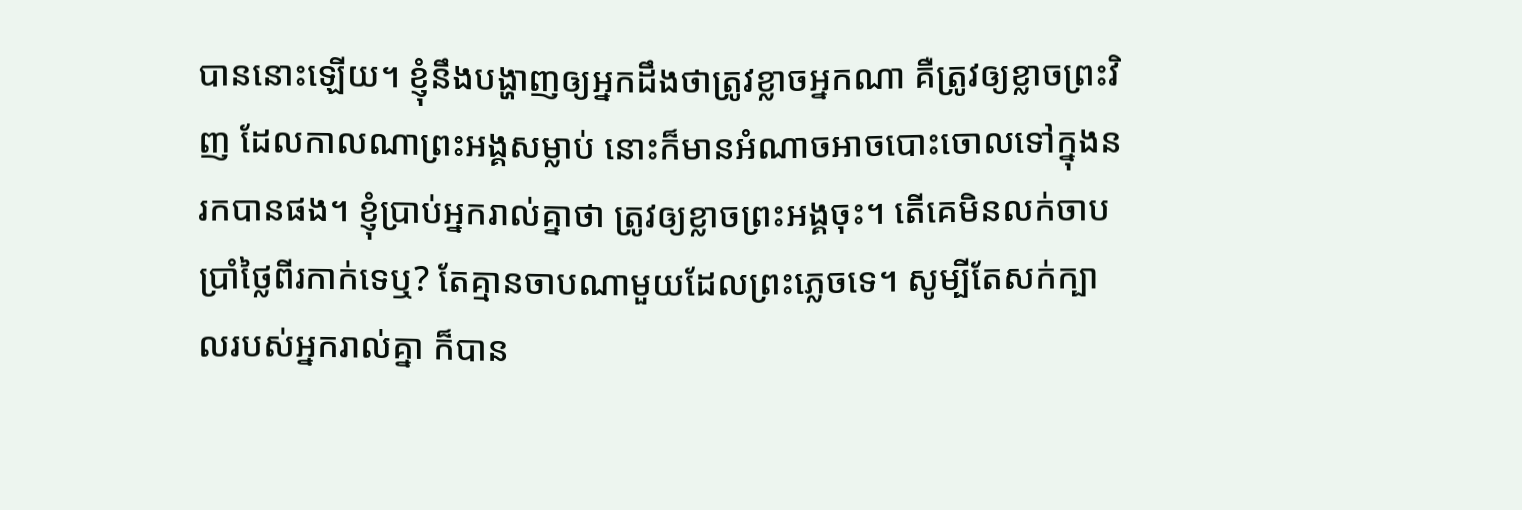បាននោះឡើយ។ ខ្ញុំនឹងបង្ហាញឲ្យអ្នកដឹងថាត្រូវខ្លាចអ្នកណា គឺត្រូវឲ្យខ្លាចព្រះវិញ ដែលកាលណាព្រះអង្គសម្លាប់ នោះក៏មានអំណាចអាចបោះចោលទៅក្នុងនរកបានផង។ ខ្ញុំប្រាប់អ្នករាល់គ្នាថា ត្រូវឲ្យខ្លាចព្រះអង្គចុះ។ តើគេមិនលក់ចាបប្រាំថ្លៃពីរកាក់ទេឬ? តែគ្មានចាបណាមួយដែលព្រះភ្លេចទេ។ សូម្បីតែសក់ក្បាលរបស់អ្នករាល់គ្នា ក៏បាន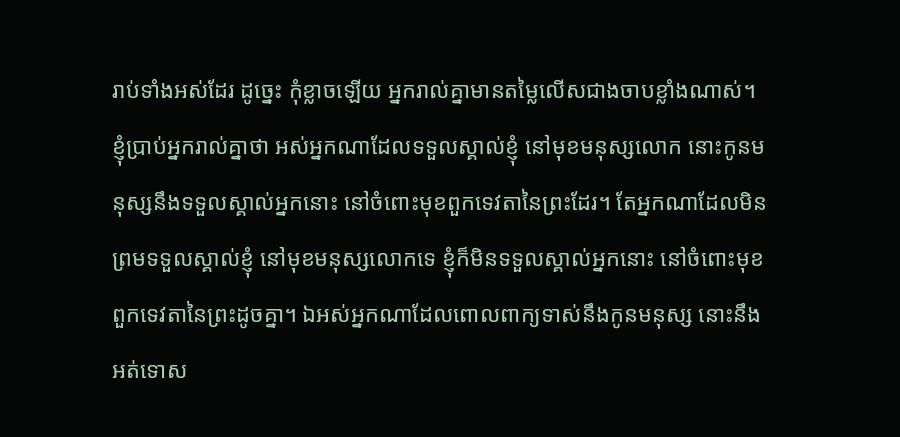រាប់ទាំងអស់ដែរ ដូច្នេះ កុំខ្លាចឡើយ អ្នករាល់គ្នាមានតម្លៃលើសជាងចាបខ្លាំងណាស់។ ខ្ញុំប្រាប់អ្នករាល់គ្នាថា អស់អ្នកណាដែលទទួលស្គាល់ខ្ញុំ នៅមុខមនុស្សលោក នោះកូនមនុស្សនឹងទទួលស្គាល់អ្នកនោះ នៅចំពោះមុខពួកទេវតានៃព្រះដែរ។ តែអ្នកណាដែលមិនព្រមទទួលស្គាល់ខ្ញុំ នៅមុខមនុស្សលោកទេ ខ្ញុំក៏មិនទទួលស្គាល់អ្នកនោះ នៅចំពោះមុខពួកទេវតានៃព្រះដូចគ្នា។ ឯអស់អ្នកណាដែលពោលពាក្យទាស់នឹងកូនមនុស្ស នោះនឹងអត់ទោស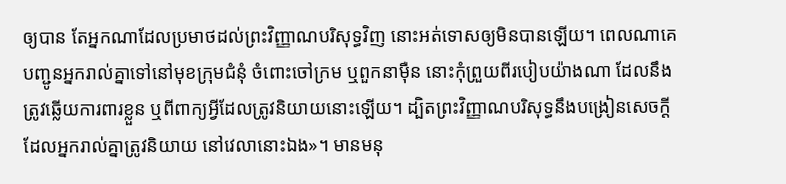ឲ្យបាន តែអ្នកណាដែលប្រមាថដល់ព្រះវិញ្ញាណបរិសុទ្ធវិញ នោះអត់ទោសឲ្យមិនបានឡើយ។ ពេលណាគេបញ្ជូនអ្នករាល់គ្នាទៅនៅមុខក្រុមជំនុំ ចំពោះចៅក្រម ឬពួកនាម៉ឺន នោះកុំព្រួយពីរបៀបយ៉ាងណា ដែលនឹងត្រូវឆ្លើយការពារខ្លួន ឬពីពាក្យអ្វីដែលត្រូវនិយាយនោះឡើយ។ ដ្បិតព្រះវិញ្ញាណបរិសុទ្ធនឹងបង្រៀនសេចក្តីដែលអ្នករាល់គ្នាត្រូវនិយាយ នៅវេលានោះឯង»។ មានមនុ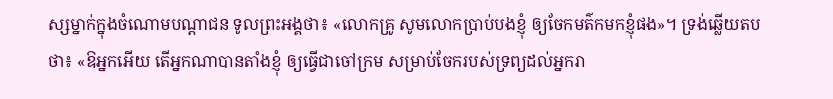ស្សម្នាក់ក្នុងចំណោមបណ្ដាជន ទូលព្រះអង្គថា៖ «លោកគ្រូ សូមលោកប្រាប់បងខ្ញុំ ឲ្យចែកមត៌កមកខ្ញុំផង»។ ទ្រង់ឆ្លើយតបថា៖ «ឱអ្នកអើយ តើអ្នកណាបានតាំងខ្ញុំ ឲ្យធ្វើជាចៅក្រម សម្រាប់ចែករបស់ទ្រព្យដល់អ្នករា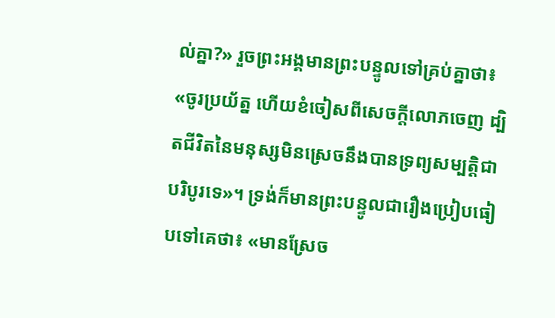ល់គ្នា?» រួចព្រះអង្គមានព្រះបន្ទូលទៅគ្រប់គ្នាថា៖ «ចូរប្រយ័ត្ន ហើយខំចៀសពីសេចក្តីលោភចេញ ដ្បិតជីវិតនៃមនុស្សមិនស្រេចនឹងបានទ្រព្យសម្បត្តិជាបរិបូរទេ»។ ទ្រង់ក៏មានព្រះបន្ទូលជារឿងប្រៀបធៀបទៅគេថា៖ «មានស្រែច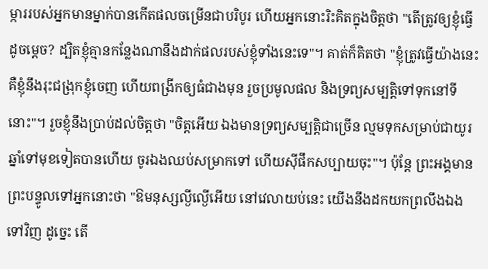ម្ការរបស់អ្នកមានម្នាក់បានកើតផលចម្រើនជាបរិបូរ ហើយអ្នកនោះរិះគិតក្នុងចិត្តថា "តើត្រូវឲ្យខ្ញុំធ្វើដូចម្តេច? ដ្បិតខ្ញុំគ្មានកន្លែងណានឹងដាក់ផលរបស់ខ្ញុំទាំងនេះទេ"។ គាត់ក៏គិតថា "ខ្ញុំត្រូវធ្វើយ៉ាងនេះ គឺខ្ញុំនឹងរុះជង្រុកខ្ញុំចេញ ហើយពង្រីកឲ្យធំជាងមុន រួចប្រមូលផល និងទ្រព្យសម្បត្តិទៅទុកនៅទីនោះ"។ រួចខ្ញុំនឹងប្រាប់ដល់ចិត្តថា "ចិត្តអើយ ឯងមានទ្រព្យសម្បត្តិជាច្រើន ល្មមទុកសម្រាប់ជាយូរឆ្នាំទៅមុខទៀតបានហើយ ចូរឯងឈប់សម្រាកទៅ ហើយស៊ីផឹកសប្បាយចុះ"។ ប៉ុន្តែ ព្រះអង្គមានព្រះបន្ទូលទៅអ្នកនោះថា "ឱមនុស្សល្ងីល្ងើអើយ នៅវេលាយប់នេះ យើងនឹងដកយកព្រលឹងឯងទៅវិញ ដូច្នេះ តើ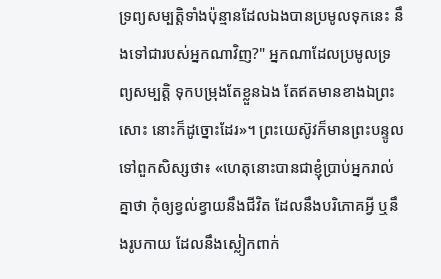ទ្រព្យសម្បត្តិទាំងប៉ុន្មានដែលឯងបានប្រមូលទុកនេះ នឹងទៅជារបស់អ្នកណាវិញ?" អ្នកណាដែលប្រមូលទ្រព្យសម្បត្តិ ទុកបម្រុងតែខ្លួនឯង តែឥតមានខាងឯព្រះសោះ នោះក៏ដូច្នោះដែរ»។ ព្រះយេស៊ូវក៏មានព្រះបន្ទូលទៅពួកសិស្សថា៖ «ហេតុនោះបានជាខ្ញុំប្រាប់អ្នករាល់គ្នាថា កុំឲ្យខ្វល់ខ្វាយនឹងជីវិត ដែលនឹងបរិភោគអ្វី ឬនឹងរូបកាយ ដែលនឹងស្លៀកពាក់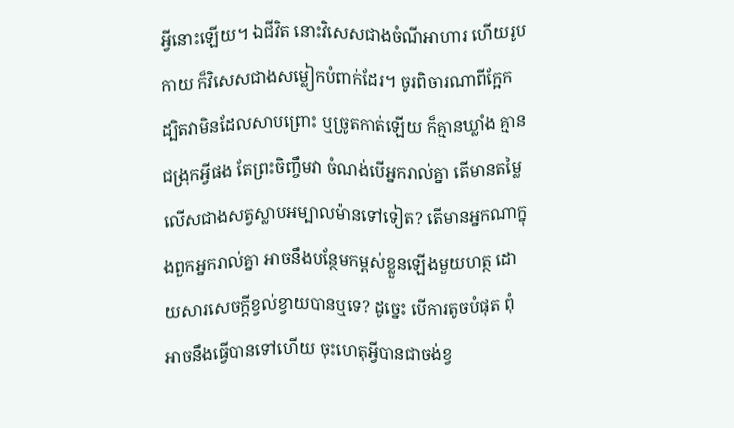អ្វីនោះឡើយ។ ឯជីវិត នោះវិសេសជាងចំណីអាហារ ហើយរូបកាយ ក៏វិសេសជាងសម្លៀកបំពាក់ដែរ។ ចូរពិចារណាពីក្អែក ដ្បិតវាមិនដែលសាបព្រោះ ឬច្រូតកាត់ឡើយ ក៏គ្មានឃ្លាំង គ្មានជង្រុកអ្វីផង តែព្រះចិញ្ចឹមវា ចំណង់បើអ្នករាល់គ្នា តើមានតម្លៃលើសជាងសត្វស្លាបអម្បាលម៉ានទៅទៀត? តើមានអ្នកណាក្នុងពួកអ្នករាល់គ្នា អាចនឹងបន្ថែមកម្ពស់ខ្លួនឡើងមួយហត្ថ ដោយសារសេចក្តីខ្វល់ខ្វាយបានឬទេ? ដូច្នេះ បើការតូចបំផុត ពុំអាចនឹងធ្វើបានទៅហើយ ចុះហេតុអ្វីបានជាចង់ខ្វ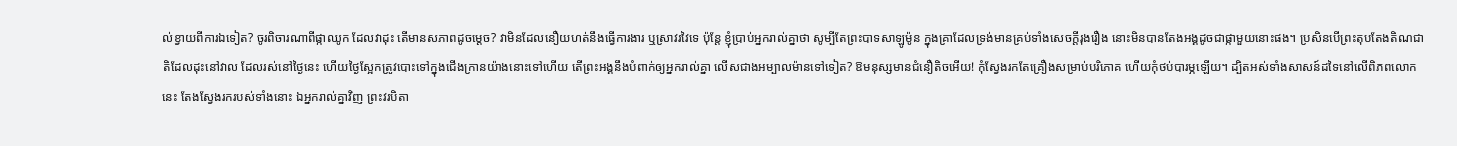ល់ខ្វាយពីការឯទៀត? ចូរពិចារណាពីផ្កាឈូក ដែលវាដុះ តើមានសភាពដូចម្តេច? វាមិនដែលនឿយហត់នឹងធ្វើការងារ ឬស្រាវរវៃទេ ប៉ុន្តែ ខ្ញុំប្រាប់អ្នករាល់គ្នាថា សូម្បីតែព្រះបាទសាឡូម៉ូន ក្នុងគ្រាដែលទ្រង់មានគ្រប់ទាំងសេចក្តីរុងរឿង នោះមិនបានតែងអង្គដូចជាផ្កាមួយនោះផង។ ប្រសិនបើព្រះតុបតែងតិណជាតិដែលដុះនៅវាល ដែលរស់នៅថ្ងៃនេះ ហើយថ្ងៃស្អែកត្រូវបោះទៅក្នុងជើងក្រានយ៉ាងនោះទៅហើយ តើព្រះអង្គនឹងបំពាក់ឲ្យអ្នករាល់គ្នា លើសជាងអម្បាលម៉ានទៅទៀត? ឱមនុស្សមានជំនឿតិចអើយ! កុំស្វែងរកតែគ្រឿងសម្រាប់បរិភោគ ហើយកុំថប់បារម្ភឡើយ។ ដ្បិតអស់ទាំងសាសន៍ដទៃនៅលើពិភពលោកនេះ តែងស្វែងរករបស់ទាំងនោះ ឯអ្នករាល់គ្នាវិញ ព្រះវរបិតា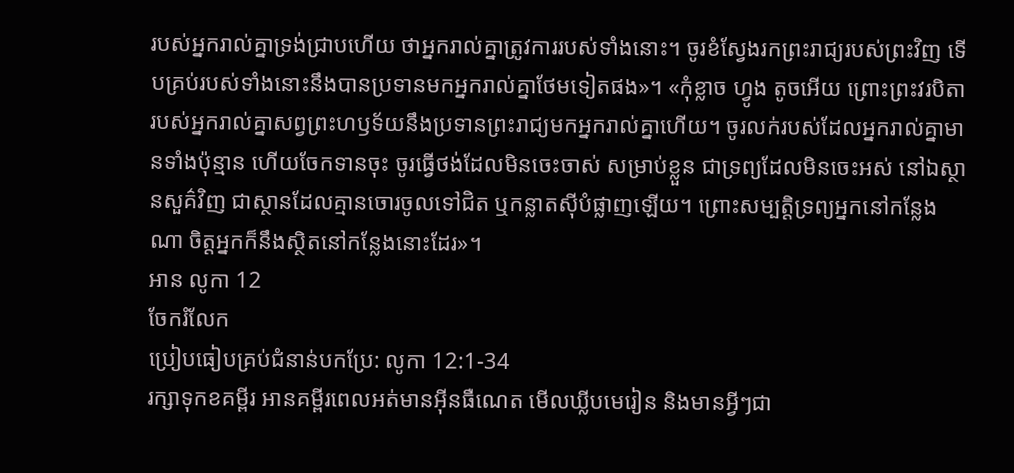របស់អ្នករាល់គ្នាទ្រង់ជ្រាបហើយ ថាអ្នករាល់គ្នាត្រូវការរបស់ទាំងនោះ។ ចូរខំស្វែងរកព្រះរាជ្យរបស់ព្រះវិញ ទើបគ្រប់របស់ទាំងនោះនឹងបានប្រទានមកអ្នករាល់គ្នាថែមទៀតផង»។ «កុំខ្លាច ហ្វូង តូចអើយ ព្រោះព្រះវរបិតារបស់អ្នករាល់គ្នាសព្វព្រះហឫទ័យនឹងប្រទានព្រះរាជ្យមកអ្នករាល់គ្នាហើយ។ ចូរលក់របស់ដែលអ្នករាល់គ្នាមានទាំងប៉ុន្មាន ហើយចែកទានចុះ ចូរធ្វើថង់ដែលមិនចេះចាស់ សម្រាប់ខ្លួន ជាទ្រព្យដែលមិនចេះអស់ នៅឯស្ថានសួគ៌វិញ ជាស្ថានដែលគ្មានចោរចូលទៅជិត ឬកន្លាតស៊ីបំផ្លាញឡើយ។ ព្រោះសម្បត្តិទ្រព្យអ្នកនៅកន្លែងណា ចិត្តអ្នកក៏នឹងស្ថិតនៅកន្លែងនោះដែរ»។
អាន លូកា 12
ចែករំលែក
ប្រៀបធៀបគ្រប់ជំនាន់បកប្រែ: លូកា 12:1-34
រក្សាទុកខគម្ពីរ អានគម្ពីរពេលអត់មានអ៊ីនធឺណេត មើលឃ្លីបមេរៀន និងមានអ្វីៗជា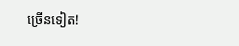ច្រើនទៀត!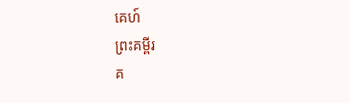គេហ៍
ព្រះគម្ពីរ
គ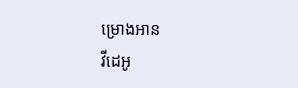ម្រោងអាន
វីដេអូ